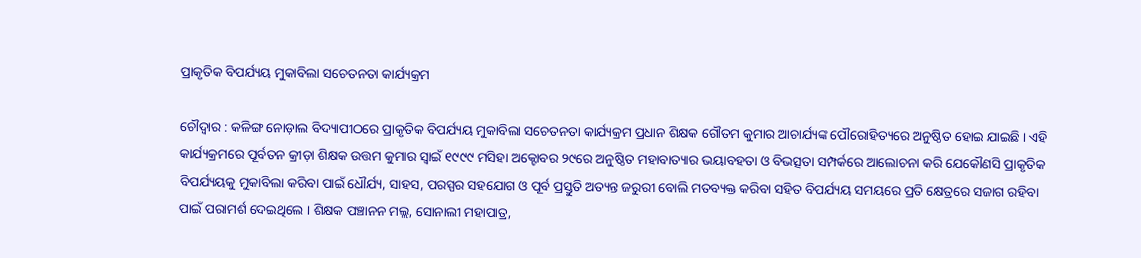ପ୍ରାକୃତିକ ବିପର୍ଯ୍ୟୟ ମୁକାବିଲା ସଚେତନତା କାର୍ଯ୍ୟକ୍ରମ

ଚୌଦ୍ୱାର : କଳିଙ୍ଗ ନୋଡ଼ାଲ ବିଦ୍ୟାପୀଠରେ ପ୍ରାକୃତିକ ବିପର୍ଯ୍ୟୟ ମୁକାବିଲା ସଚେତନତା କାର୍ଯ୍ୟକ୍ରମ ପ୍ରଧାନ ଶିକ୍ଷକ ଗୌତମ କୁମାର ଆଚାର୍ଯ୍ୟଙ୍କ ପୌରୋହିତ୍ୟରେ ଅନୁଷ୍ଠିତ ହୋଇ ଯାଇଛି । ଏହି କାର୍ଯ୍ୟକ୍ରମରେ ପୂର୍ବତନ କ୍ରୀଡ଼ା ଶିକ୍ଷକ ଉତ୍ତମ କୁମାର ସ୍ୱାଇଁ ୧୯୯୯ ମସିହା ଅକ୍ଟୋବର ୨୯ରେ ଅନୁଷ୍ଠିତ ମହାବାତ୍ୟାର ଭୟାବହତା ଓ ବିଭତ୍ସତା ସମ୍ପର୍କରେ ଆଲୋଚନା କରି ଯେକୌଣସି ପ୍ରାକୃତିକ ବିପର୍ଯ୍ୟୟକୁ ମୁକାବିଲା କରିବା ପାଇଁ ଧୌର୍ଯ୍ୟ, ସାହସ, ପରସ୍ପର ସହଯୋଗ ଓ ପୂର୍ବ ପ୍ରସ୍ତୁତି ଅତ୍ୟନ୍ତ ଜରୁରୀ ବୋଲି ମତବ୍ୟକ୍ତ କରିବା ସହିତ ବିପର୍ଯ୍ୟୟ ସମୟରେ ପ୍ରତି କ୍ଷେତ୍ରରେ ସଜାଗ ରହିବା ପାଇଁ ପରାମର୍ଶ ଦେଇଥିଲେ । ଶିକ୍ଷକ ପଞ୍ଚାନନ ମଲ୍ଲ, ସୋନାଲୀ ମହାପାତ୍ର,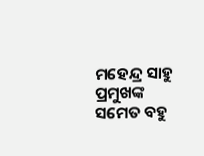ମହେନ୍ଦ୍ର ସାହୁ ପ୍ରମୁଖଙ୍କ ସମେତ ବହୁ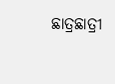ଛାତ୍ରଛାତ୍ରୀ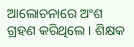ଆଲୋଚନାରେ ଅଂଶ ଗ୍ରହଣ କରିଥିଲେ । ଶିକ୍ଷକ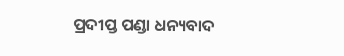ପ୍ରଦୀପ୍ତ ପଣ୍ଡା ଧନ୍ୟବାଦ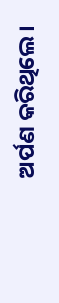ଅର୍ପଣ କରିଥିଲେ।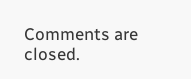Comments are closed.